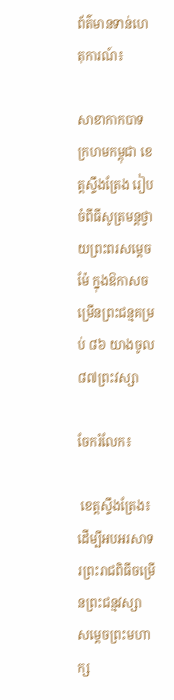ព័ត៌មានទាន់ហេតុការណ៍៖

សាខាកាកបាទក្រហមកម្ពុជា ខេត្តស្ទឹងត្រែង រៀបចំពីធីសូត្រមន្តថ្វាយព្រះពរសម្តេចម៉ែ ក្នុងឱកាសចម្រើនព្រះជន្មគម្រប់ ៨៦ យាងចូល ៨៧ព្រះវស្សា

ចែករំលែក៖

 ខេត្តស្ទឹងត្រែង៖ ដើម្បីអបអរសាទរព្រះរាជពិធីចម្រើនព្រះជន្មវស្សា សម្តេចព្រះមហាក្ស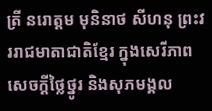ត្រី នរោត្តម មុនិនាថ សីហនុ ព្រះវររាជមាតាជាតិខ្មែរ ក្នុងសេរីភាព សេចក្តីថ្លៃថ្នូរ និងសុភមង្គល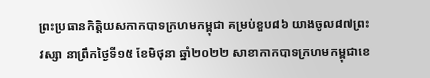ព្រះប្រធានកិត្តិយសកាកបាទក្រហមកម្ពុជា គម្រប់ខួប៨៦ យាងចូល៨៧ព្រះវស្សា នាព្រឹកថ្ងៃទី១៥ ខែមិថុនា ឆ្នាំ២០២២ សាខាកាកបាទក្រហមកម្ពុជាខេ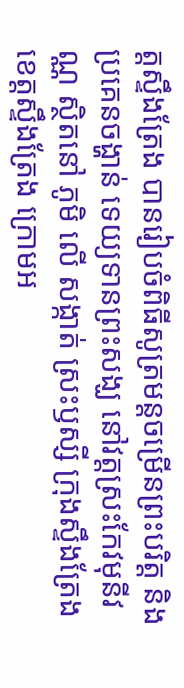ត្តស្ទឹងត្រែង បានរៀបចំពិធីសូត្រមន្តចម្រើនព្រះបរិត្ត និងប្រគេនចង្ហាន់ ទេយ្យទានព្រះសង្ឃ នៅវត្តស្រះកែវមុនីវណ្ណ ស្ថិតនៅ ភូមិ លើ សង្កាត់ ស្រះឫស្សី ក្រុងស្ទឹងត្រែង ខេត្តស្ទឹងត្រែង ក្រោមអ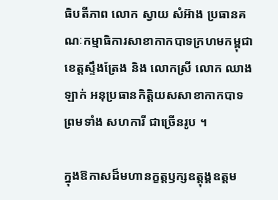ធិបតីភាព លោក ស្វាយ សំអ៊ាង ប្រធានគណៈកម្មាធិការសាខាកាកបាទក្រហមកម្ពុជា ខេត្តស្ទឹងត្រែង និង លោកស្រី លោក ឈាង ឡាក់ អនុប្រធានកិត្តិយសសាខាកាកបាទ ព្រមទាំង សហការី ជាច្រើនរូប ។

ក្នុងឱកាសដ៏មហានក្ខត្តឫក្សឧត្តុង្គឧត្តម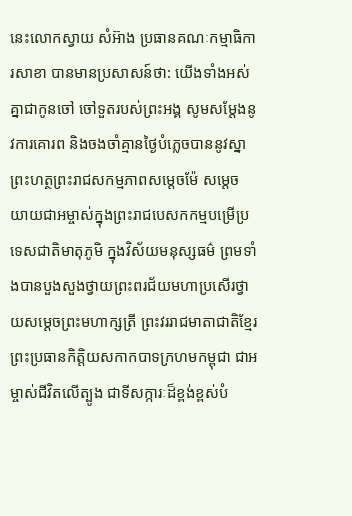នេះលោកស្វាយ សំអ៊ាង ប្រធានគណៈកម្មាធិការសាខា បានមានប្រសាសន៍ថា: យើងទាំងអស់គ្នាជាកូនចៅ ចៅទួតរបស់ព្រះអង្គ សូមសម្តែងនូវការគោរព និងចងចាំគ្មានថ្ងៃបំភ្លេចបាននូវស្នាព្រះហត្ថព្រះរាជសកម្មភាពសម្ដេចម៉ែ សម្ដេចយាយជាអម្ចាស់ក្នុងព្រះរាជបេសកកម្មបម្រើប្រទេសជាតិមាតុភូមិ ក្នុងវិស័យមនុស្សធម៌ ព្រមទាំងបានបួងសួងថ្វាយព្រះពរជ័យមហាប្រសើរថ្វាយសម្តេចព្រះមហាក្សត្រី ព្រះវររាជមាតាជាតិខ្មែរ ព្រះប្រធានកិត្តិយសកាកបាទក្រហមកម្ពុជា ជាអម្ចាស់ជីវិតលើត្បូង ជាទីសក្ការៈដ៏ខ្ពង់ខ្ពស់បំ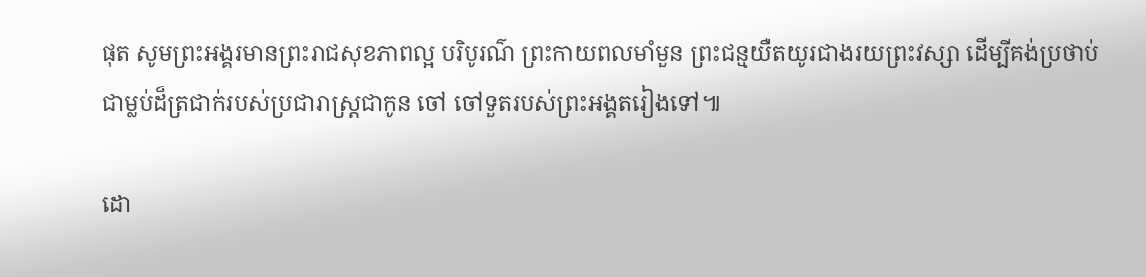ផុត សូមព្រះអង្គរមានព្រះរាជសុខភាពល្អ បរិបូរណ៌ ព្រះកាយពលមាំមួន ព្រះជន្មយឺតយូរជាងរយព្រះវស្សា ដើម្បីគង់ប្រថាប់ជាម្លប់ដ៏ត្រជាក់របស់ប្រជារាស្ត្រជាកូន ចៅ ចៅទួតរបស់ព្រះអង្គតរៀងទៅ៕

ដោ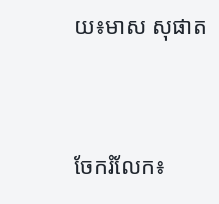យ៖មាស សុផាត


ចែករំលែក៖